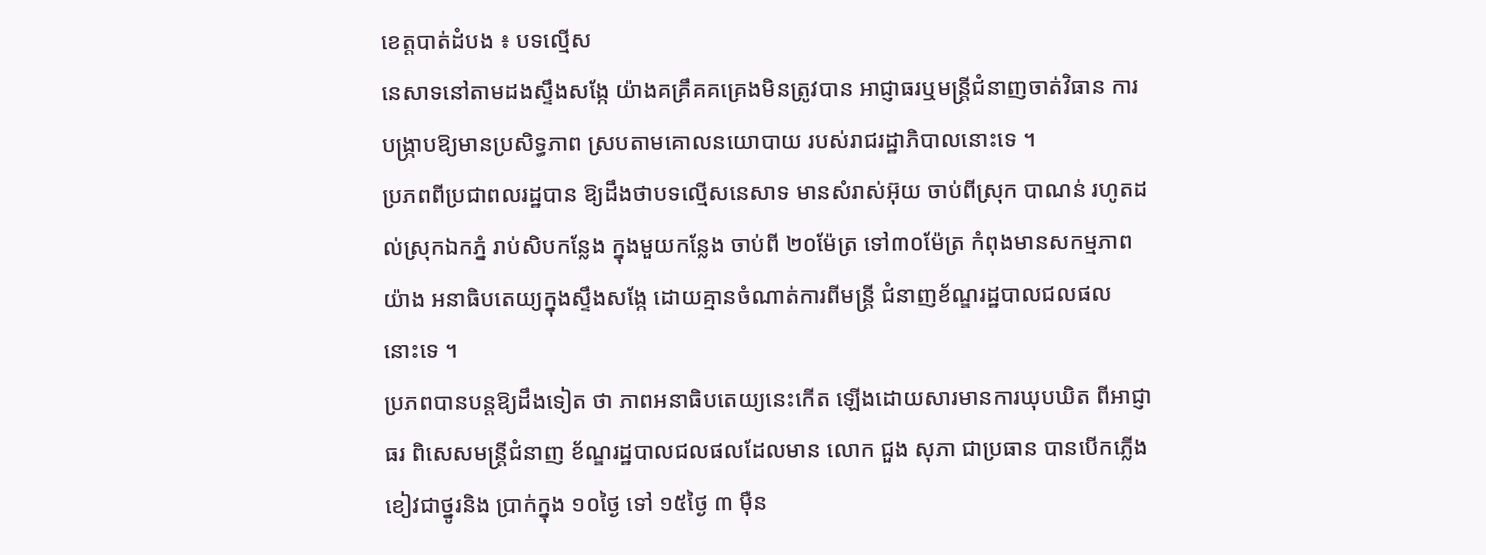ខេត្តបាត់ដំបង ៖ បទល្មើស
នេសាទនៅតាមដងស្ទឹងសង្កែ យ៉ាងគគ្រឹគគគ្រេងមិនត្រូវបាន អាជ្ញាធរឬមន្ត្រីជំនាញចាត់វិធាន ការបង្ក្រាបឱ្យមានប្រសិទ្ធភាព ស្របតាមគោលនយោបាយ របស់រាជរដ្ឋាភិបាលនោះទេ ។
ប្រភពពីប្រជាពលរដ្ឋបាន ឱ្យដឹងថាបទល្មើសនេសាទ មានសំរាស់អ៊ុយ ចាប់ពីស្រុក បាណន់ រហូតដល់ស្រុកឯកភ្នំ រាប់សិបកន្លែង ក្នុងមួយកន្លែង ចាប់ពី ២០ម៉ែត្រ ទៅ៣០ម៉ែត្រ កំពុងមានសកម្មភាពយ៉ាង អនាធិបតេយ្យក្នុងស្ទឹងសង្កែ ដោយគ្មានចំណាត់ការពីមន្ត្រី ជំនាញខ័ណ្ឌរដ្ឋបាលជលផល នោះទេ ។
ប្រភពបានបន្តឱ្យដឹងទៀត ថា ភាពអនាធិបតេយ្យនេះកើត ឡើងដោយសារមានការឃុបឃិត ពីអាជ្ញាធរ ពិសេសមន្ត្រីជំនាញ ខ័ណ្ឌរដ្ឋបាលជលផលដែលមាន លោក ជួង សុភា ជាប្រធាន បានបើកភ្លើងខៀវជាថ្នូរនិង ប្រាក់ក្នុង ១០ថ្ងៃ ទៅ ១៥ថ្ងៃ ៣ ម៉ឺន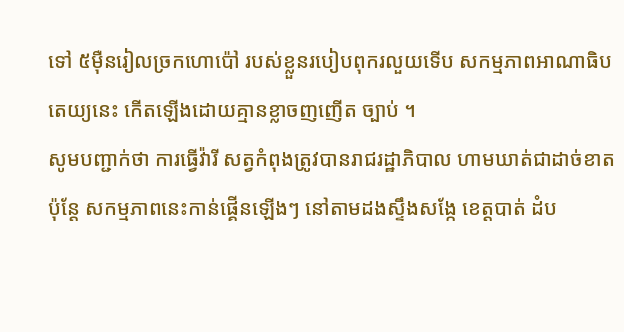ទៅ ៥ម៉ឺនរៀលច្រកហោប៉ៅ របស់ខ្លួនរបៀបពុករលួយទើប សកម្មភាពអាណាធិបតេយ្យនេះ កើតឡើងដោយគ្មានខ្លាចញញើត ច្បាប់ ។
សូមបញ្ជាក់ថា ការធ្វើវ៉ារី សត្វកំពុងត្រូវបានរាជរដ្ឋាភិបាល ហាមឃាត់ជាដាច់ខាត ប៉ុន្តែ សកម្មភាពនេះកាន់ផ្គើនឡើងៗ នៅតាមដងស្ទឹងសង្កែ ខេត្តបាត់ ដំប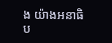ង យ៉ាងអនាធិប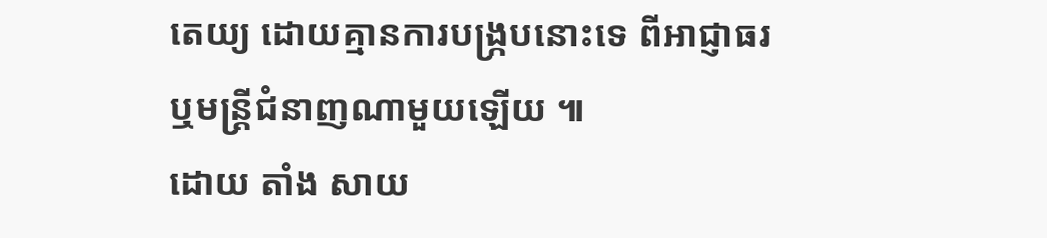តេយ្យ ដោយគ្មានការបង្ក្របនោះទេ ពីអាជ្ញាធរ ឬមន្ត្រីជំនាញណាមួយឡើយ ៕
ដោយ តាំង សាយ